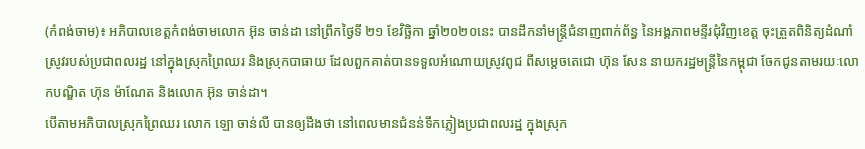(កំពង់ចាម)៖ អភិបាលខេត្តកំពង់ចាមលោក អ៊ុន ចាន់ដា នៅព្រឹកថ្ងៃទី ២១ ខែវិច្ឆិកា ឆ្នាំ២០២០នេះ បានដឹកនាំមន្ត្រីជំនាញពាក់ព័ន្ធ នៃអង្គភាពមន្ទីរជុំវិញខេត្ត ចុះត្រួតពិនិត្យដំណាំស្រូវរបស់ប្រជាពលរដ្ឋ នៅក្នុងស្រុកព្រៃឈរ និងស្រុកបាធាយ ដែលពួកគាត់បានទទួលអំណោយស្រូវពូជ ពីសម្ដេចតេជោ ហ៊ុន សែន នាយករដ្ឋមន្ត្រីនៃកម្ពុជា ចែកជូនតាមរយៈលោកបណ្ឌិត ហ៊ុន ម៉ាណែត និងលោក អ៊ុន ចាន់ដា។
បើតាមអភិបាលស្រុកព្រៃឈរ លោក ឡោ ចាន់លី បានឲ្យដឹងថា នៅពេលមានជំនន់ទឹកភ្លៀងប្រជាពលរដ្ឋ ក្នុងស្រុក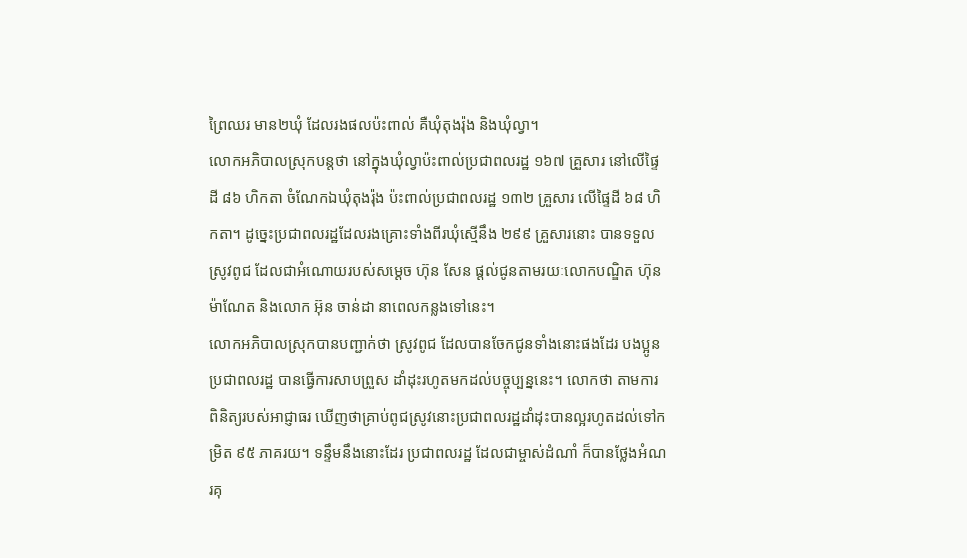ព្រៃឈរ មាន២ឃុំ ដែលរងផលប៉ះពាល់ គឺឃុំតុងរ៉ុង និងឃុំល្វា។
លោកអភិបាលស្រុកបន្តថា នៅក្នុងឃុំល្វាប៉ះពាល់ប្រជាពលរដ្ឋ ១៦៧ គ្រួសារ នៅលើផ្ទៃដី ៨៦ ហិកតា ចំណែកឯឃុំតុងរ៉ុង ប៉ះពាល់ប្រជាពលរដ្ឋ ១៣២ គ្រួសារ លើផ្ទៃដី ៦៨ ហិកតា។ ដូច្នេះប្រជាពលរដ្ឋដែលរងគ្រោះទាំងពីរឃុំស្មើនឹង ២៩៩ គ្រួសារនោះ បានទទួលស្រូវពូជ ដែលជាអំណោយរបស់សម្ដេច ហ៊ុន សែន ផ្ដល់ជូនតាមរយៈលោកបណ្ឌិត ហ៊ុន ម៉ាណែត និងលោក អ៊ុន ចាន់ដា នាពេលកន្លងទៅនេះ។
លោកអភិបាលស្រុកបានបញ្ជាក់ថា ស្រូវពូជ ដែលបានចែកជូនទាំងនោះផងដែរ បងប្អូនប្រជាពលរដ្ឋ បានធ្វើការសាបព្រួស ដាំដុះរហូតមកដល់បច្ចុប្បន្ននេះ។ លោកថា តាមការពិនិត្យរបស់អាជ្ញាធរ ឃើញថាគ្រាប់ពូជស្រូវនោះប្រជាពលរដ្ឋដាំដុះបានល្អរហូតដល់ទៅកម្រិត ៩៥ ភាគរយ។ ទន្ទឹមនឹងនោះដែរ ប្រជាពលរដ្ឋ ដែលជាម្ចាស់ដំណាំ ក៏បានថ្លែងអំណរគុ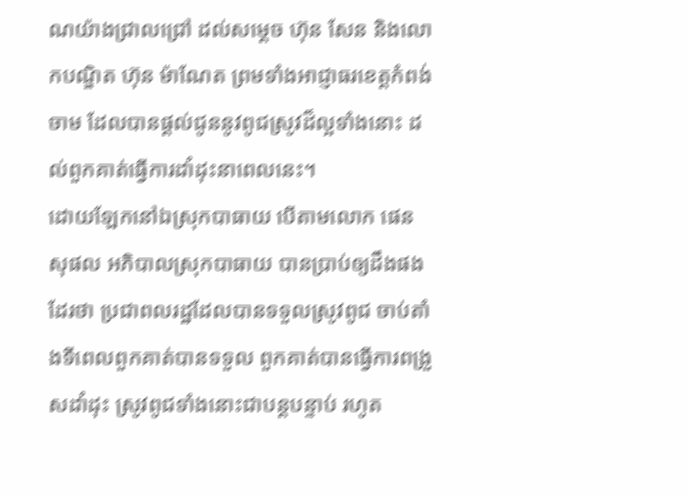ណយ៉ាងជ្រាលជ្រៅ ដល់សម្ដេច ហ៊ុន សែន និងលោកបណ្ឌិត ហ៊ុន ម៉ាណែត ព្រមទាំងអាជ្ញាធរខេត្តកំពង់ចាម ដែលបានផ្ដល់ជូននូវពូជស្រូវដ៏ល្អទាំងនោះ ដល់ពួកគាត់ធ្វើការដាំដុះនាពេលនេះ។
ដោយឡែកនៅឯស្រុកបាធាយ បើតាមលោក ផេន សុផល អភិបាលស្រុកបាធាយ បានប្រាប់ឲ្យដឹងផងដែរថា ប្រជាពលរដ្ឋដែលបានទទួលស្រូវពូជ ចាប់តាំងទីពេលពួកគាត់បានទទួល ពួកគាត់បានធ្វើការពង្រួសដាំដុះ ស្រូវពូជទាំងនោះជាបន្តបន្ទាប់ រហូត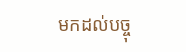មកដល់បច្ចុ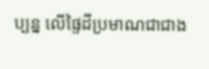ប្បន្ន លើផ្ទៃដីប្រមាណជាជាង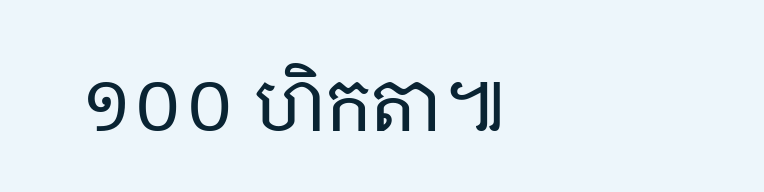១០០ ហិកតា៕